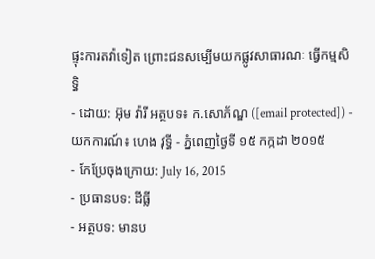ផ្ទុះការតវ៉ាទៀត ព្រោះជនសម្បើមយកផ្លូវសាធារណៈ ធ្វើកម្មសិទ្ធិ
- ដោយ: អ៊ុម វ៉ារី អត្ថបទ៖ ក.សោភ័ណ្ឌ ([email protected]) - យកការណ៍៖ ហេង វុទ្ធី - ភ្នំពេញថ្ងៃទី ១៥ កក្កដា ២០១៥
- កែប្រែចុងក្រោយ: July 16, 2015
- ប្រធានបទ: ដីធ្លី
- អត្ថបទ: មានប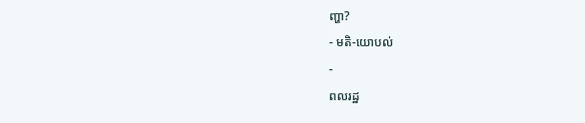ញ្ហា?
- មតិ-យោបល់
-
ពលរដ្ឋ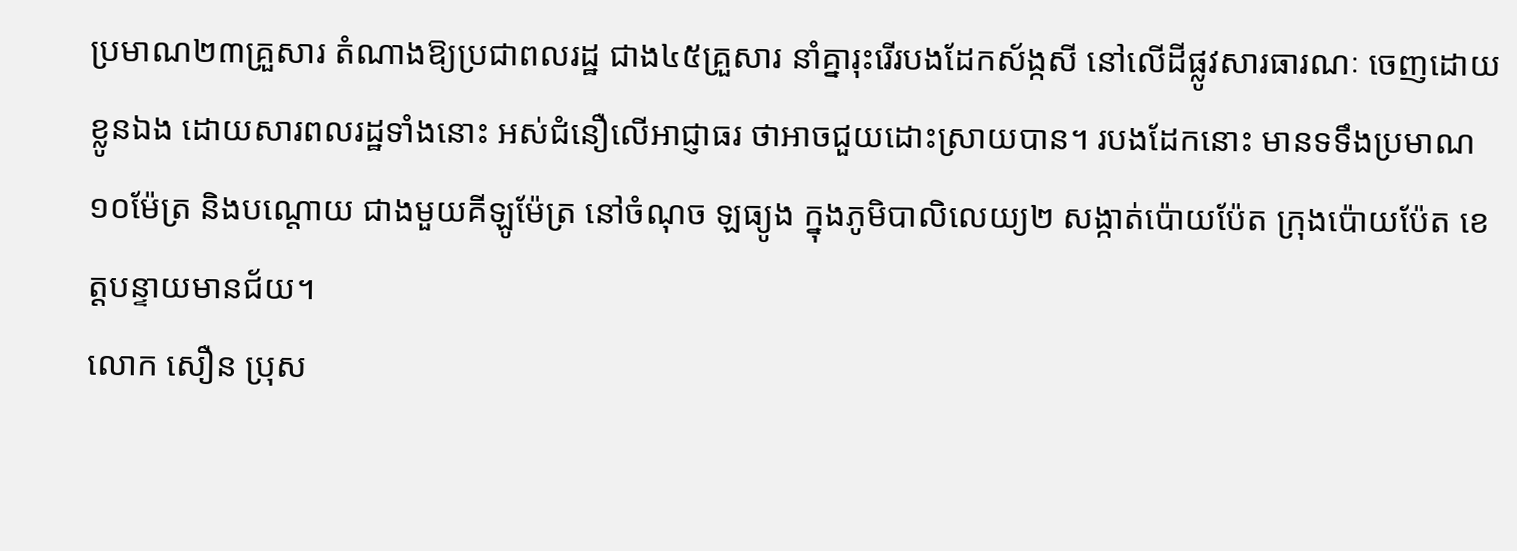ប្រមាណ២៣គ្រួសារ តំណាងឱ្យប្រជាពលរដ្ឋ ជាង៤៥គ្រួសារ នាំគ្នារុះរើរបងដែកស័ង្កសី នៅលើដីផ្លូវសារធារណៈ ចេញដោយខ្លូនឯង ដោយសារពលរដ្ឋទាំងនោះ អស់ជំនឿលើអាជ្ញាធរ ថាអាចជួយដោះស្រាយបាន។ របងដែកនោះ មានទទឹងប្រមាណ១០ម៉ែត្រ និងបណ្តោយ ជាងមួយគីឡូម៉ែត្រ នៅចំណុច ឡធ្យូង ក្នុងភូមិបាលិលេយ្យ២ សង្កាត់ប៉ោយប៉ែត ក្រុងប៉ោយប៉ែត ខេត្តបន្ទាយមានជ័យ។
លោក សឿន ប្រុស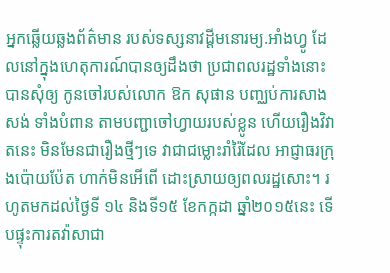អ្នកឆ្លើយឆ្លងព័ត៌មាន របស់ទស្សនាវដ្ដីមនោរម្យ.អាំងហ្វូ ដែលនៅក្នុងហេតុការណ៍បានឲ្យដឹងថា ប្រជាពលរដ្ឋទាំងនោះ បានសុំឲ្យ កូនចៅរបស់លោក ឱក សុផាន បញ្ឈប់ការសាងសង់ ទាំងបំពាន តាមបញ្ជាចៅហ្វាយរបស់ខ្លូន ហើយរឿងវិវាតនេះ មិនមែនជារឿងថ្មីៗទេ វាជាជម្លោះរាំរ៉ៃដែល អាជ្ញាធរក្រុងប៉ោយប៉ែត ហាក់មិនអើពើ ដោះស្រាយឲ្យពលរដ្ឋសោះ។ រហូតមកដល់ថ្ងៃទី ១៤ និងទី១៥ ខែកក្កដា ឆ្នាំ២០១៥នេះ ទើបផ្ទុះការតវ៉ាសាជា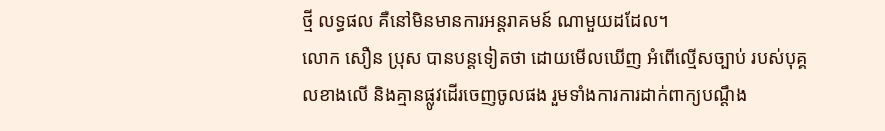ថ្មី លទ្ធផល គឺនៅមិនមានការអន្តរាគមន៍ ណាមួយដដែល។
លោក សឿន ប្រុស បានបន្តទៀតថា ដោយមើលឃើញ អំពើល្មើសច្បាប់ របស់បុគ្គលខាងលើ និងគ្មានផ្លូវដើរចេញចូលផង រួមទាំងការការដាក់ពាក្យបណ្តឹង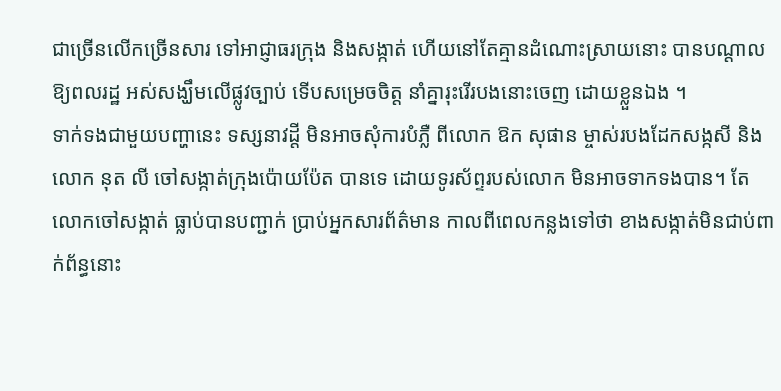ជាច្រើនលើកច្រើនសារ ទៅអាជ្ញាធរក្រុង និងសង្កាត់ ហើយនៅតែគ្មានដំណោះស្រាយនោះ បានបណ្តាលឱ្យពលរដ្ឋ អស់សង្ឃឹមលើផ្លូវច្បាប់ ទើបសម្រេចចិត្ត នាំគ្នារុះរើរបងនោះចេញ ដោយខ្លួនឯង ។
ទាក់ទងជាមួយបញ្ហានេះ ទស្សនាវដ្តី មិនអាចសុំការបំភ្លឺ ពីលោក ឱក សុផាន ម្ចាស់របងដែកសង្កសី និងលោក នុត លី ចៅសង្កាត់ក្រុងប៉ោយប៉ែត បានទេ ដោយទូរស័ព្ទរបស់លោក មិនអាចទាកទងបាន។ តែលោកចៅសង្កាត់ ធ្លាប់បានបញ្ជាក់ ប្រាប់អ្នកសារព័ត៌មាន កាលពីពេលកន្លងទៅថា ខាងសង្កាត់មិនជាប់ពាក់ព័ន្ធនោះ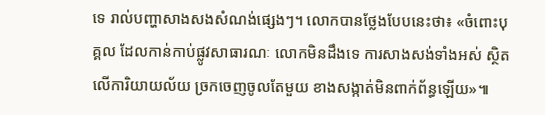ទេ រាល់បញ្ហាសាងសងសំណង់ផ្សេងៗ។ លោកបានថ្លែងបែបនេះថា៖ «ចំពោះបុគ្គល ដែលកាន់កាប់ផ្លូវសាធារណៈ លោកមិនដឹងទេ ការសាងសង់ទាំងអស់ ស្ថិតលើការិយាយល័យ ច្រកចេញចូលតែមួយ ខាងសង្កាត់មិនពាក់ព័ន្ធឡើយ»៕